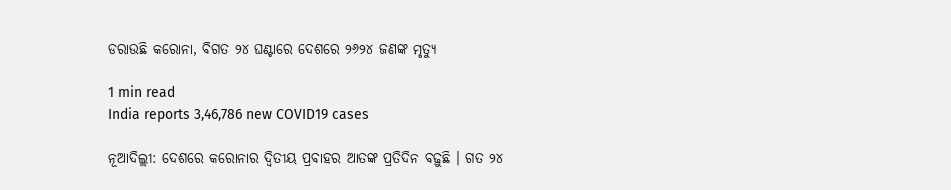ଡରାଉଛି କରୋନା, ବିଗତ ୨୪ ଘଣ୍ଟାରେ ଦେଶରେ ୨୬୨୪ ଜଣଙ୍କ ମୃତ୍ୟୁ

1 min read
India reports 3,46,786 new COVID19 cases

ନୂଆଦିଲ୍ଲୀ: ଦେଶରେ କରୋନାର ଦ୍ୱିତୀୟ ପ୍ରବାହର ଆତଙ୍କ ପ୍ରତିଦିନ ବଢ଼ୁଛି । ଗତ ୨୪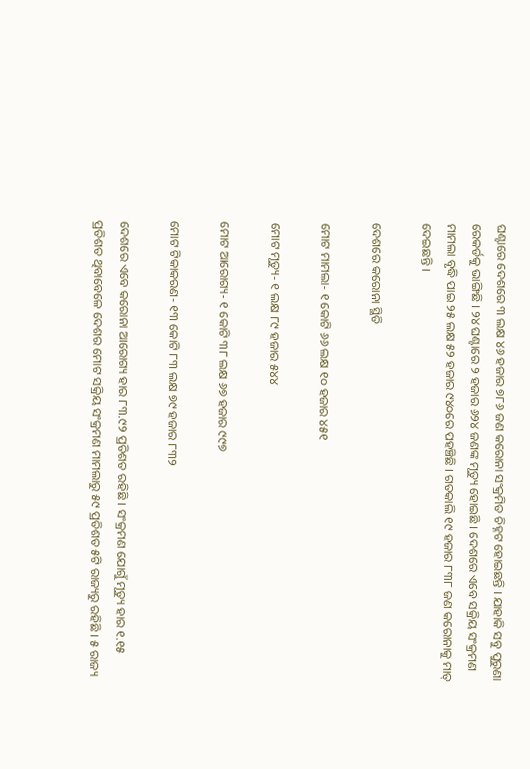ଘଣ୍ଟାରେ ଦେଶରେ ୩ ଲକ୍ଷ ୪୬ ହଜାର ୭୮୬ ଜଣ କରୋନା ସଂକ୍ରମିତ ଚିହ୍ନଟ ହୋଇଛନ୍ତି । ଯାହାକି ସବୁ ପୁରୁଣା ରେକର୍ଡକୁ ଭାଙ୍ଗିଛି । ୨୪ ଘଣ୍ଟାରେ ୨ ହଜାର ୬୨୪ ଜଣଙ୍କ ମୃତ୍ୟୁ ହୋଇଛି । ଦେଶରେ ଏବେ ସକ୍ରିୟ ସଂକ୍ରମଣ ମାମଲା ବୃଦ୍ଧି ପାଇ ୨୫ ଲକ୍ଷ ୫୨ ହଜାର ୯୪୦ରେ ପହଞ୍ଚିଛି । ଗତକାଲି ୧୯ ହଜାର ୮୩୮ ଜଣ କରୋନାକୁ ମାତ୍ ଦେଇଛନ୍ତି ।

ଦେଶରେ କରୋନା ସ୍ଥିତି

ମୋଟ ମାମଲା- ୧ କୋଟି ୬୬ ଲକ୍ଷ ୧୦ ହଜାର ୪୫୧

ମୋଟ ମୃତ୍ୟୁ- ୧ ଲକ୍ଷ ୮୯ ହଜାର ୫୪୪

ମୋଟ ଆରୋଗ୍ୟ- ୧ କୋଟି ୩୮ ଲକ୍ଷ ୬୭ ହଜାର ୯୯୭

ମୋଟ ଟିକାକରଣ- ୧୩ କୋଟି ୮୩ ଲକ୍ଷ ୭୯ ହଜାର ୮୩୨

ଦେଶରେ ଏବେ କରୋନା ଆରୋଗ୍ୟ ହାର ୮୩.୯୨ ପ୍ରତିଶତ ରହିଛି । ସଂକ୍ରମଣ ଯୋଗୁଁ ମୃତ୍ୟୁ ହାର ୧.୧୫ ପ୍ରତିଶତ ଥିବାବେଳେ ଦେଶର ମୋଟ ସକ୍ରିୟ ସଂକ୍ରମଣ ମାମଲାରୁ ୫୯ ପ୍ରତିଶତ ୫ଟି ରାଜ୍ୟରୁ ରହିଛି । ୫ ରାଜ୍ୟ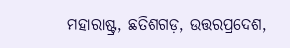ମହାରାଷ୍ଟ୍ର, ଛତିଶଗଡ଼, ଉତ୍ତରପ୍ରଦେଶ,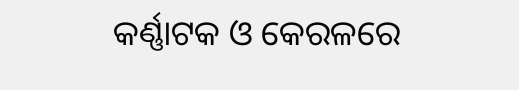କର୍ଣ୍ଣାଟକ ଓ କେରଳରେ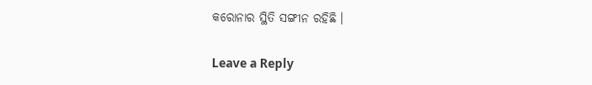କରୋନାର ସ୍ଥିତି ସଙ୍ଗୀନ ରହିଛି ।

Leave a Reply